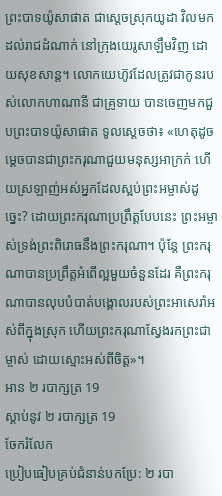ព្រះបាទយ៉ូសាផាត ជាស្ដេចស្រុកយូដា វិលមកដល់រាជដំណាក់ នៅក្រុងយេរូសាឡឹមវិញ ដោយសុខសាន្ត។ លោកយេហ៊ូវដែលត្រូវជាកូនរបស់លោកហាណានី ជាគ្រូទាយ បានចេញមកជួបព្រះបាទយ៉ូសាផាត ទូលស្ដេចថា៖ «ហេតុដូចម្ដេចបានជាព្រះករុណាជួយមនុស្សអាក្រក់ ហើយស្រឡាញ់អស់អ្នកដែលស្អប់ព្រះអម្ចាស់ដូច្នេះ? ដោយព្រះករុណាប្រព្រឹត្តបែបនេះ ព្រះអម្ចាស់ទ្រង់ព្រះពិរោធនឹងព្រះករុណា។ ប៉ុន្តែ ព្រះករុណាបានប្រព្រឹត្តអំពើល្អមួយចំនួនដែរ គឺព្រះករុណាបានលុបបំបាត់បង្គោលរបស់ព្រះអាសេរ៉ាអស់ពីក្នុងស្រុក ហើយព្រះករុណាស្វែងរកព្រះជាម្ចាស់ ដោយស្មោះអស់ពីចិត្ត»។
អាន ២ របាក្សត្រ 19
ស្ដាប់នូវ ២ របាក្សត្រ 19
ចែករំលែក
ប្រៀបធៀបគ្រប់ជំនាន់បកប្រែ: ២ របា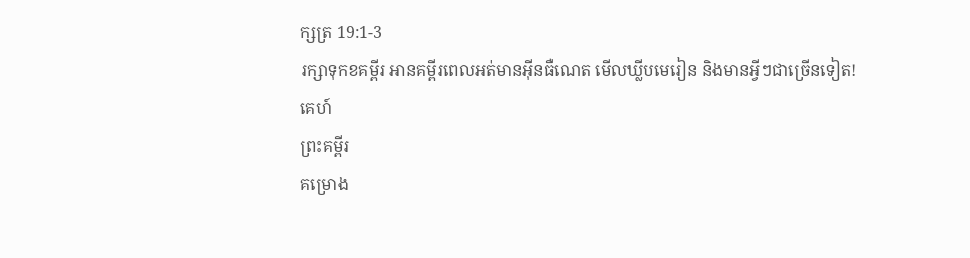ក្សត្រ 19:1-3
រក្សាទុកខគម្ពីរ អានគម្ពីរពេលអត់មានអ៊ីនធឺណេត មើលឃ្លីបមេរៀន និងមានអ្វីៗជាច្រើនទៀត!
គេហ៍
ព្រះគម្ពីរ
គម្រោង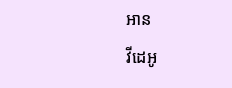អាន
វីដេអូ